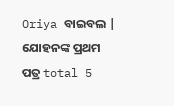Oriya ବାଇବଲ |
ଯୋହନଙ୍କ ପ୍ରଥମ ପତ୍ର total 5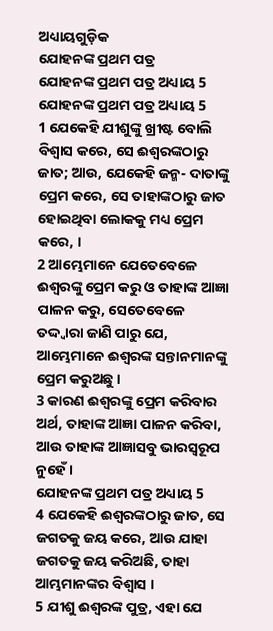ଅଧ୍ୟାୟଗୁଡ଼ିକ
ଯୋହନଙ୍କ ପ୍ରଥମ ପତ୍ର
ଯୋହନଙ୍କ ପ୍ରଥମ ପତ୍ର ଅଧ୍ୟାୟ 5
ଯୋହନଙ୍କ ପ୍ରଥମ ପତ୍ର ଅଧ୍ୟାୟ 5
1 ଯେକେହି ଯୀଶୁଙ୍କୁ ଖ୍ରୀଷ୍ଟ ବୋଲି ବିଶ୍ଵାସ କରେ, ସେ ଈଶ୍ଵରଙ୍କଠାରୁ ଜାତ; ଆଉ, ଯେକେହି ଜନ୍ମ- ଦାତାଙ୍କୁ ପ୍ରେମ କରେ, ସେ ତାହାଙ୍କଠାରୁ ଜାତ ହୋଇଥିବା ଲୋକକୁ ମଧ୍ୟ ପ୍ରେମ କରେ, ।
2 ଆମ୍ଭେମାନେ ଯେତେବେଳେ ଈଶ୍ଵରଙ୍କୁ ପ୍ରେମ କରୁ ଓ ତାହାଙ୍କ ଆଜ୍ଞା ପାଳନ କରୁ, ସେତେବେଳେ ତଦ୍ଦ୍ଵାରା ଜାଣି ପାରୁ ଯେ, ଆମ୍ଭେମାନେ ଈଶ୍ଵରଙ୍କ ସନ୍ତାନମାନଙ୍କୁ ପ୍ରେମ କରୁଅଛୁ ।
3 କାରଣ ଈଶ୍ଵରଙ୍କୁ ପ୍ରେମ କରିବାର ଅର୍ଥ, ତାହାଙ୍କ ଆଜ୍ଞା ପାଳନ କରିବା, ଆଉ ତାହାଙ୍କ ଆଜ୍ଞାସବୁ ଭାରସ୍ଵରୂପ ନୁହେଁ ।
ଯୋହନଙ୍କ ପ୍ରଥମ ପତ୍ର ଅଧ୍ୟାୟ 5
4 ଯେକେହି ଈଶ୍ଵରଙ୍କଠାରୁ ଜାତ, ସେ ଜଗତକୁ ଜୟ କରେ, ଆଉ ଯାହା ଜଗତକୁ ଜୟ କରିଅଛି, ତାହା ଆମ୍ଭମାନଙ୍କର ବିଶ୍ଵାସ ।
5 ଯୀଶୁ ଈଶ୍ଵରଙ୍କ ପୁତ୍ର, ଏହା ଯେ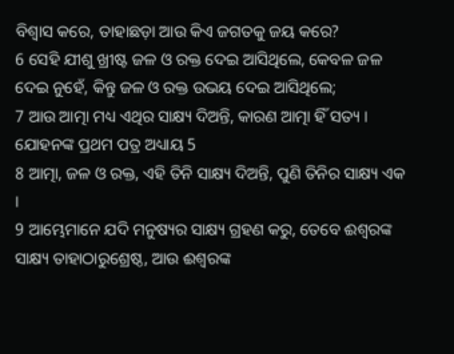ବିଶ୍ଵାସ କରେ, ତାହାଛଡ଼ା ଆଉ କିଏ ଜଗତକୁ ଜୟ କରେ?
6 ସେହି ଯୀଶୁ ଖ୍ରୀଷ୍ଟ ଜଳ ଓ ରକ୍ତ ଦେଇ ଆସିଥିଲେ, କେବଳ ଜଳ ଦେଇ ନୁହେଁ, କିନ୍ତୁ ଜଳ ଓ ରକ୍ତ ଉଭୟ ଦେଇ ଆସିଥିଲେ;
7 ଆଉ ଆତ୍ମା ମଧ୍ୟ ଏଥିର ସାକ୍ଷ୍ୟ ଦିଅନ୍ତି, କାରଣ ଆତ୍ମା ହିଁ ସତ୍ୟ ।
ଯୋହନଙ୍କ ପ୍ରଥମ ପତ୍ର ଅଧ୍ୟାୟ 5
8 ଆତ୍ମା, ଜଳ ଓ ରକ୍ତ, ଏହି ତିନି ସାକ୍ଷ୍ୟ ଦିଅନ୍ତି, ପୁଣି ତିନିର ସାକ୍ଷ୍ୟ ଏକ ।
9 ଆମ୍ଭେମାନେ ଯଦି ମନୁଷ୍ୟର ସାକ୍ଷ୍ୟ ଗ୍ରହଣ କରୁ, ତେବେ ଈଶ୍ଵରଙ୍କ ସାକ୍ଷ୍ୟ ତାହାଠାରୁଶ୍ରେଷ୍ଠ, ଆଉ ଈଶ୍ଵରଙ୍କ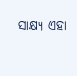ସାକ୍ଷ୍ୟ ଏହା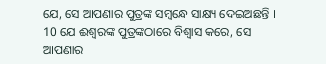ଯେ, ସେ ଆପଣାର ପୁତ୍ରଙ୍କ ସମ୍ଵନ୍ଧେ ସାକ୍ଷ୍ୟ ଦେଇଅଛନ୍ତି ।
10 ଯେ ଈଶ୍ଵରଙ୍କ ପୁତ୍ରଙ୍କଠାରେ ବିଶ୍ଵାସ କରେ, ସେ ଆପଣାର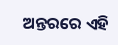ଅନ୍ତରରେ ଏହି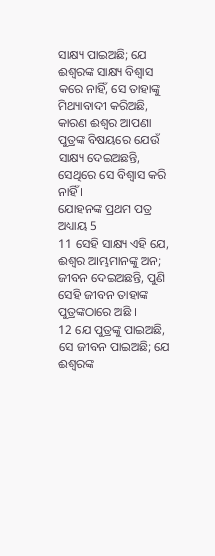ସାକ୍ଷ୍ୟ ପାଇଅଛି; ଯେ ଈଶ୍ଵରଙ୍କ ସାକ୍ଷ୍ୟ ବିଶ୍ଵାସ କରେ ନାହିଁ, ସେ ତାହାଙ୍କୁ ମିଥ୍ୟାବାଦୀ କରିଅଛି, କାରଣ ଈଶ୍ଵର ଆପଣା ପୁତ୍ରଙ୍କ ବିଷୟରେ ଯେଉଁ ସାକ୍ଷ୍ୟ ଦେଇଅଛନ୍ତି, ସେଥିରେ ସେ ବିଶ୍ଵାସ କରି ନାହିଁ ।
ଯୋହନଙ୍କ ପ୍ରଥମ ପତ୍ର ଅଧ୍ୟାୟ 5
11 ସେହି ସାକ୍ଷ୍ୟ ଏହି ଯେ, ଈଶ୍ଵର ଆମ୍ଭମାନଙ୍କୁ ଅନ; ଜୀବନ ଦେଇଅଛନ୍ତି, ପୁଣି ସେହି ଜୀବନ ତାହାଙ୍କ ପୁତ୍ରଙ୍କଠାରେ ଅଛି ।
12 ଯେ ପୁତ୍ରଙ୍କୁ ପାଇଅଛି, ସେ ଜୀବନ ପାଇଅଛି; ଯେ ଈଶ୍ଵରଙ୍କ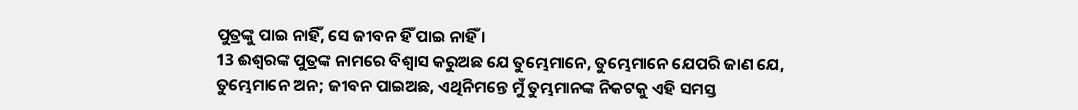ପୁତ୍ରଙ୍କୁ ପାଇ ନାହିଁ, ସେ ଜୀବନ ହିଁ ପାଇ ନାହିଁ ।
13 ଈଶ୍ଵରଙ୍କ ପୁତ୍ରଙ୍କ ନାମରେ ବିଶ୍ଵାସ କରୁଅଛ ଯେ ତୁମ୍ଭେମାନେ, ତୁମ୍ଭେମାନେ ଯେପରି ଜାଣ ଯେ, ତୁମ୍ଭେମାନେ ଅନ; ଜୀବନ ପାଇଅଛ, ଏଥିନିମନ୍ତେ ମୁଁ ତୁମ୍ଭମାନଙ୍କ ନିକଟକୁ ଏହି ସମସ୍ତ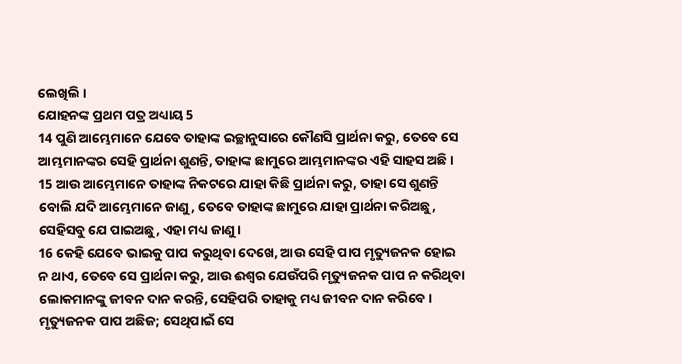ଲେଖିଲି ।
ଯୋହନଙ୍କ ପ୍ରଥମ ପତ୍ର ଅଧ୍ୟାୟ 5
14 ପୁଣି ଆମ୍ଭେମାନେ ଯେବେ ତାହାଙ୍କ ଇଚ୍ଛାନୁସାରେ କୌଣସି ପ୍ରାର୍ଥନା କରୁ, ତେବେ ସେ ଆମ୍ଭମାନଙ୍କର ସେହି ପ୍ରାର୍ଥନା ଶୁଣନ୍ତି, ତାହାଙ୍କ ଛାମୁରେ ଆମ୍ଭମାନଙ୍କର ଏହି ସାହସ ଅଛି ।
15 ଆଉ ଆମ୍ଭେମାନେ ତାହାଙ୍କ ନିକଟରେ ଯାହା କିଛି ପ୍ରାର୍ଥନା କରୁ, ତାହା ସେ ଶୁଣନ୍ତି ବୋଲି ଯଦି ଆମ୍ଭେମାନେ ଜାଣୁ, ତେବେ ତାହାଙ୍କ ଛାମୁରେ ଯାହା ପ୍ରାର୍ଥନା କରିଅଛୁ, ସେହିସବୁ ଯେ ପାଇଅଛୁ, ଏହା ମଧ୍ୟ ଜାଣୁ ।
16 କେହି ଯେବେ ଭାଇକୁ ପାପ କରୁଥିବା ଦେଖେ, ଆଉ ସେହି ପାପ ମୃତ୍ୟୁଜନକ ହୋଇ ନ ଥାଏ, ତେବେ ସେ ପ୍ରାର୍ଥନା କରୁ, ଆଉ ଈଶ୍ଵର ଯେଉଁପରି ମୃତ୍ୟୁଜନକ ପାପ ନ କରିଥିବା ଲୋକମାନଙ୍କୁ ଜୀବନ ଦାନ କରନ୍ତି, ସେହିପରି ତାହାକୁ ମଧ୍ୟ ଜୀବନ ଦାନ କରିବେ । ମୃତ୍ୟୁଜନକ ପାପ ଅଛିଜ; ସେଥିପାଇଁ ସେ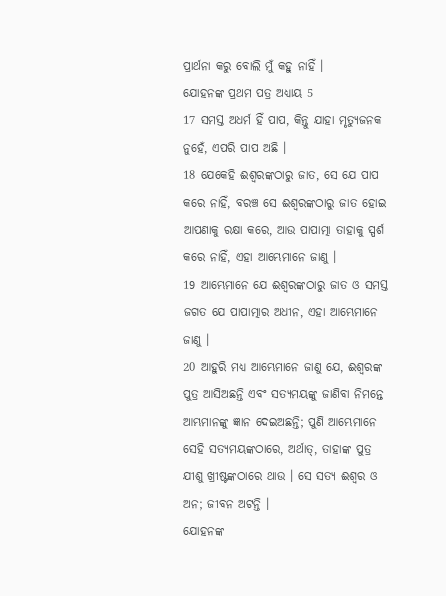ପ୍ରାର୍ଥନା କରୁ ବୋଲି ମୁଁ କହୁ ନାହିଁ ।
ଯୋହନଙ୍କ ପ୍ରଥମ ପତ୍ର ଅଧ୍ୟାୟ 5
17 ସମସ୍ତ ଅଧର୍ମ ହିଁ ପାପ, କିନ୍ତୁ ଯାହା ମୃତ୍ୟୁଜନକ ନୁହେଁ, ଏପରି ପାପ ଅଛି ।
18 ଯେକେହି ଈଶ୍ଵରଙ୍କଠାରୁ ଜାତ, ସେ ଯେ ପାପ କରେ ନାହିଁ, ବରଞ୍ଚ ସେ ଈଶ୍ଵରଙ୍କଠାରୁ ଜାତ ହୋଇ ଆପଣାକୁ ରକ୍ଷା କରେ, ଆଉ ପାପାତ୍ମା ତାହାକୁ ସ୍ପର୍ଶ କରେ ନାହିଁ, ଏହା ଆମ୍ଭେମାନେ ଜାଣୁ ।
19 ଆମ୍ଭେମାନେ ଯେ ଈଶ୍ଵରଙ୍କଠାରୁ ଜାତ ଓ ସମସ୍ତ ଜଗତ ଯେ ପାପାତ୍ମାର ଅଧୀନ, ଏହା ଆମ୍ଭେମାନେ ଜାଣୁ ।
20 ଆହୁରି ମଧ୍ୟ ଆମ୍ଭେମାନେ ଜାଣୁ ଯେ, ଈଶ୍ଵରଙ୍କ ପୁତ୍ର ଆସିଅଛନ୍ତି ଏବଂ ସତ୍ୟମୟଙ୍କୁ ଜାଣିବା ନିମନ୍ତେ ଆମ୍ଭମାନଙ୍କୁ ଜ୍ଞାନ ଦେଇଅଛନ୍ତି; ପୁଣି ଆମ୍ଭେମାନେ ସେହି ସତ୍ୟମୟଙ୍କଠାରେ, ଅର୍ଥାତ୍, ତାହାଙ୍କ ପୁତ୍ର ଯୀଶୁ ଖ୍ରୀଷ୍ଟଙ୍କଠାରେ ଥାଉ । ସେ ସତ୍ୟ ଈଶ୍ଵର ଓ ଅନ; ଜୀବନ ଅଟନ୍ତି ।
ଯୋହନଙ୍କ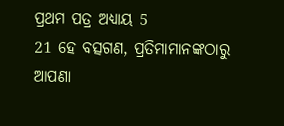ପ୍ରଥମ ପତ୍ର ଅଧ୍ୟାୟ 5
21 ହେ ବତ୍ସଗଣ, ପ୍ରତିମାମାନଙ୍କଠାରୁ ଆପଣା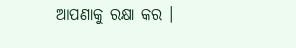ଆପଣାକୁ ରକ୍ଷା କର ।